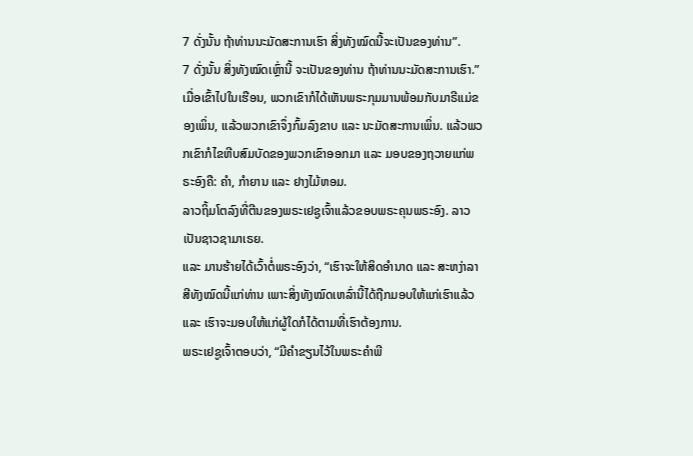7 ດັ່ງນັ້ນ ຖ້າທ່ານນະມັດສະການເຮົາ ສິ່ງທັງໝົດນີ້ຈະເປັນຂອງທ່ານ”.
7 ດັ່ງນັ້ນ ສິ່ງທັງໝົດເຫຼົ່ານີ້ ຈະເປັນຂອງທ່ານ ຖ້າທ່ານນະມັດສະການເຮົາ.”
ເມື່ອເຂົ້າໄປໃນເຮືອນ, ພວກເຂົາກໍໄດ້ເຫັນພຣະກຸມມານພ້ອມກັບມາຣີແມ່ຂອງເພິ່ນ, ແລ້ວພວກເຂົາຈຶ່ງກົ້ມລົງຂາບ ແລະ ນະມັດສະການເພິ່ນ. ແລ້ວພວກເຂົາກໍໄຂຫີບສົມບັດຂອງພວກເຂົາອອກມາ ແລະ ມອບຂອງຖວາຍແກ່ພຣະອົງຄື: ຄຳ, ກຳຍານ ແລະ ຢາງໄມ້ຫອມ.
ລາວຖິ້ມໂຕລົງທີ່ຕີນຂອງພຣະເຢຊູເຈົ້າແລ້ວຂອບພຣະຄຸນພຣະອົງ. ລາວເປັນຊາວຊາມາເຣຍ.
ແລະ ມານຮ້າຍໄດ້ເວົ້າຕໍ່ພຣະອົງວ່າ, “ເຮົາຈະໃຫ້ສິດອຳນາດ ແລະ ສະຫງ່າລາສີທັງໝົດນີ້ແກ່ທ່ານ ເພາະສິ່ງທັງໝົດເຫລົ່ານີ້ໄດ້ຖືກມອບໃຫ້ແກ່ເຮົາແລ້ວ ແລະ ເຮົາຈະມອບໃຫ້ແກ່ຜູ້ໃດກໍໄດ້ຕາມທີ່ເຮົາຕ້ອງການ.
ພຣະເຢຊູເຈົ້າຕອບວ່າ, “ມີຄຳຂຽນໄວ້ໃນພຣະຄຳພີ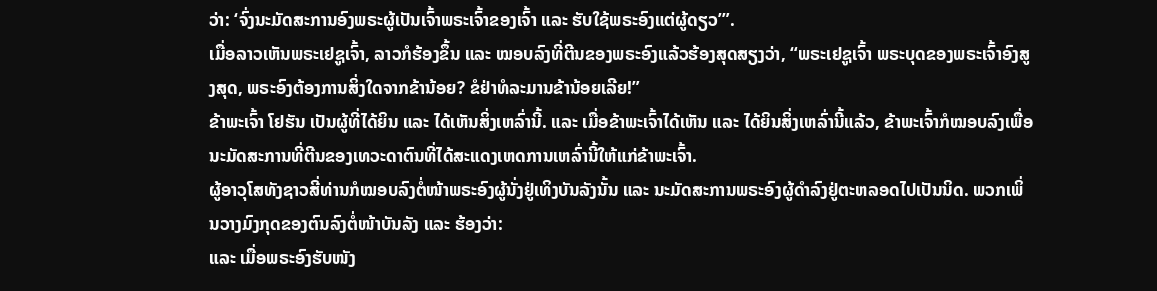ວ່າ: ‘ຈົ່ງນະມັດສະການອົງພຣະຜູ້ເປັນເຈົ້າພຣະເຈົ້າຂອງເຈົ້າ ແລະ ຮັບໃຊ້ພຣະອົງແຕ່ຜູ້ດຽວ’”.
ເມື່ອລາວເຫັນພຣະເຢຊູເຈົ້າ, ລາວກໍຮ້ອງຂຶ້ນ ແລະ ໝອບລົງທີ່ຕີນຂອງພຣະອົງແລ້ວຮ້ອງສຸດສຽງວ່າ, “ພຣະເຢຊູເຈົ້າ ພຣະບຸດຂອງພຣະເຈົ້າອົງສູງສຸດ, ພຣະອົງຕ້ອງການສິ່ງໃດຈາກຂ້ານ້ອຍ? ຂໍຢ່າທໍລະມານຂ້ານ້ອຍເລີຍ!”
ຂ້າພະເຈົ້າ ໂຢຮັນ ເປັນຜູ້ທີ່ໄດ້ຍິນ ແລະ ໄດ້ເຫັນສິ່ງເຫລົ່ານີ້. ແລະ ເມື່ອຂ້າພະເຈົ້າໄດ້ເຫັນ ແລະ ໄດ້ຍິນສິ່ງເຫລົ່ານີ້ແລ້ວ, ຂ້າພະເຈົ້າກໍໝອບລົງເພື່ອນະມັດສະການທີ່ຕີນຂອງເທວະດາຕົນທີ່ໄດ້ສະແດງເຫດການເຫລົ່ານີ້ໃຫ້ແກ່ຂ້າພະເຈົ້າ.
ຜູ້ອາວຸໂສທັງຊາວສີ່ທ່ານກໍໝອບລົງຕໍ່ໜ້າພຣະອົງຜູ້ນັ່ງຢູ່ເທິງບັນລັງນັ້ນ ແລະ ນະມັດສະການພຣະອົງຜູ້ດຳລົງຢູ່ຕະຫລອດໄປເປັນນິດ. ພວກເພິ່ນວາງມົງກຸດຂອງຕົນລົງຕໍ່ໜ້າບັນລັງ ແລະ ຮ້ອງວ່າ:
ແລະ ເມື່ອພຣະອົງຮັບໜັງ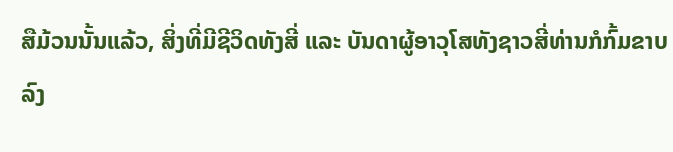ສືມ້ວນນັ້ນແລ້ວ, ສິ່ງທີ່ມີຊີວິດທັງສີ່ ແລະ ບັນດາຜູ້ອາວຸໂສທັງຊາວສີ່ທ່ານກໍກົ້ມຂາບລົງ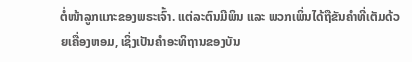ຕໍ່ໜ້າລູກແກະຂອງພຣະເຈົ້າ. ແຕ່ລະຕົນມີພິນ ແລະ ພວກເພິ່ນໄດ້ຖືຂັນຄຳທີ່ເຕັມດ້ວຍເຄື່ອງຫອມ, ເຊິ່ງເປັນຄຳອະທິຖານຂອງບັນ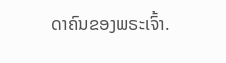ດາຄົນຂອງພຣະເຈົ້າ.